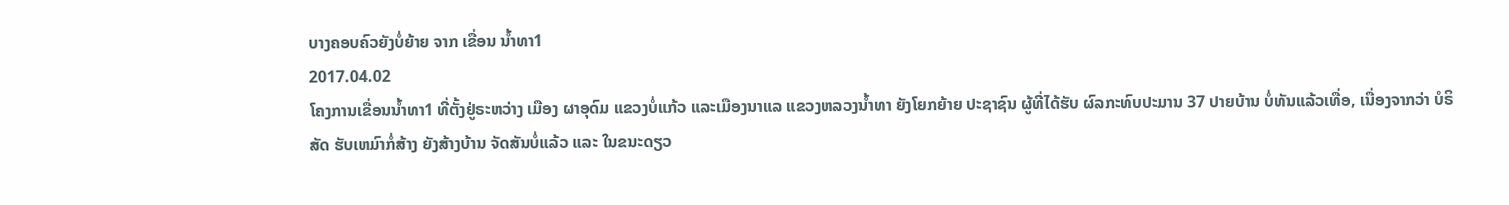ບາງຄອບຄົວຍັງບໍ່ຍ້າຍ ຈາກ ເຂື່ອນ ນ້ຳທາ1
2017.04.02
ໂຄງການເຂື່ອນນ້ຳທາ1 ທີ່ຕັ້ງຢູ່ຣະຫວ່າງ ເມືອງ ຜາອຸດົມ ແຂວງບໍ່ແກ້ວ ແລະເມືອງນາແລ ແຂວງຫລວງນ້ຳທາ ຍັງໂຍກຍ້າຍ ປະຊາຊົນ ຜູ້ທີ່ໄດ້ຮັບ ຜົລກະທົບປະມານ 37 ປາຍບ້ານ ບໍ່ທັນແລ້ວເທື່ອ, ເນື່ອງຈາກວ່າ ບໍຣິສັດ ຮັບເຫມົາກໍ່ສ້າງ ຍັງສ້າງບ້ານ ຈັດສັນບໍ່ແລ້ວ ແລະ ໃນຂນະດຽວ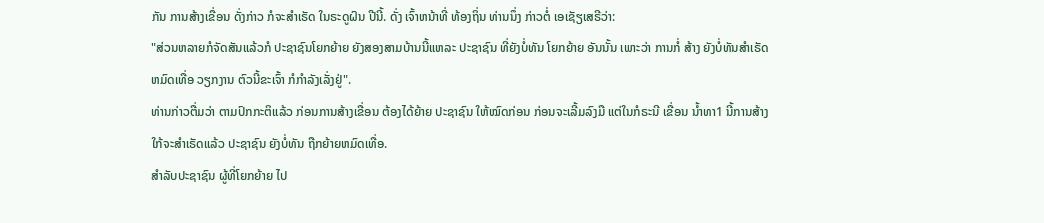ກັນ ການສ້າງເຂື່ອນ ດັ່ງກ່າວ ກໍຈະສຳເຣັດ ໃນຣະດູຝົນ ປີນີ້. ດັ່ງ ເຈົ້າຫນ້າທີ່ ທ້ອງຖິ່ນ ທ່ານນຶ່ງ ກ່າວຕໍ່ ເອເຊັຽເສຣີວ່າ:
"ສ່ວນຫລາຍກໍຈັດສັນແລ້ວກໍ ປະຊາຊົນໂຍກຍ້າຍ ຍັງສອງສາມບ້ານນີ້ແຫລະ ປະຊາຊົນ ທີ່ຍັງບໍ່ທັນ ໂຍກຍ້າຍ ອັນນັ້ນ ເພາະວ່າ ການກໍ່ ສ້າງ ຍັງບໍ່ທັນສຳເຣັດ ຫມົດເທື່ອ ວຽກງານ ຕົວນີ້ຂະເຈົ້າ ກໍກຳລັງເລັ່ງຢູ່".
ທ່ານກ່າວຕື່ມວ່າ ຕາມປົກກະຕິແລ້ວ ກ່ອນການສ້າງເຂື່ອນ ຕ້ອງໄດ້ຍ້າຍ ປະຊາຊົນ ໃຫ້ໝົດກ່ອນ ກ່ອນຈະເລີ້ມລົງມື ແຕ່ໃນກໍຣະນີ ເຂື່ອນ ນ້ຳທາ1 ນີ້ການສ້າງ ໃກ້ຈະສຳເຣັດແລ້ວ ປະຊາຊົນ ຍັງບໍ່ທັນ ຖືກຍ້າຍຫມົດເທື່ອ.
ສຳລັບປະຊາຊົນ ຜູ້ທີ່ໂຍກຍ້າຍ ໄປ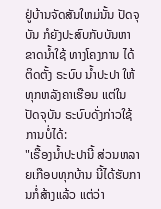ຢູ່ບ້ານຈັດສັນໃຫມ່ນັ້ນ ປັດຈຸບັນ ກໍຍັງປະສົບກັບບັນຫາ ຂາດນ້ຳໃຊ້ ທາງໂຄງການ ໄດ້ຕິດຕັ້ງ ຣະບົບ ນ້ຳປະປາ ໃຫ້ທຸກຫລັງຄາເຮືອນ ແຕ່ໃນປັດຈຸບັນ ຣະບົບດັ່ງກ່າວໃຊ້ການບໍ່ໄດ້:
"ເຣື້ອງນ້ຳປະປານີ້ ສ່ວນຫລາຍເກືອບທຸກບ້ານ ນີ້ໄດ້ຮັບການກໍ່ສ້າງແລ້ວ ແຕ່ວ່າ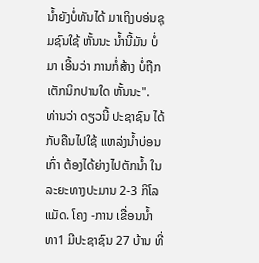ນ້ຳຍັງບໍ່ທັນໄດ້ ມາເຖິງບອ່ນຊຸມຊົນໃຊ້ ຫັ້ນນະ ນ້ຳນີ້ມັນ ບໍ່ມາ ເອີ້ນວ່າ ການກໍ່ສ້າງ ບໍ່ຖືກເຕັກນິກປານໃດ ຫັ້ນນະ".
ທ່ານວ່າ ດຽວນີ້ ປະຊາຊົນ ໄດ້ກັບຄືນໄປໃຊ້ ແຫລ່ງນ້ຳບ່ອນເກົ່າ ຕ້ອງໄດ້ຍ່າງໄປຕັກນ້ຳ ໃນລະຍະທາງປະມານ 2-3 ກິໂລແມັດ. ໂຄງ -ການ ເຂື່ອນນ້ຳທາ1 ມີປະຊາຊົນ 27 ບ້ານ ທີ່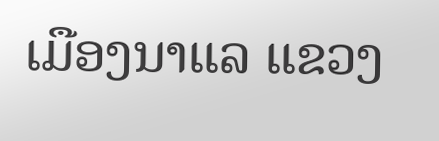ເມືອງນາແລ ແຂວງ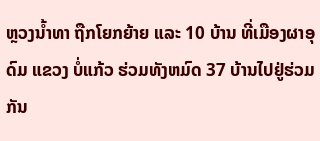ຫຼວງນ້ຳທາ ຖືກໂຍກຍ້າຍ ແລະ 10 ບ້ານ ທີ່ເມືອງຜາອຸດົມ ແຂວງ ບໍ່ແກ້ວ ຮ່ວມທັງຫມົດ 37 ບ້ານໄປຢູ່ຮ່ວມກັນ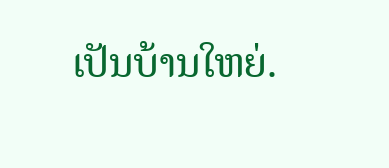ເປັນບ້ານໃຫຍ່.